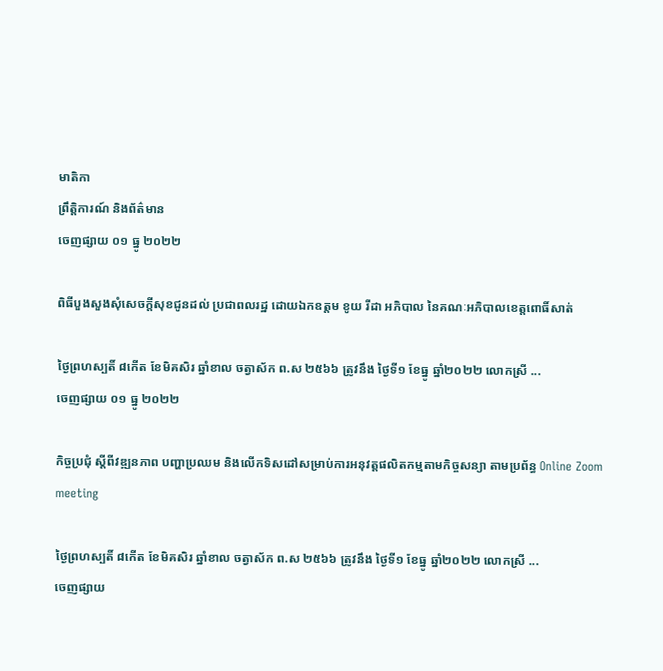មាតិកា
ព្រឹត្តិការណ៍ និងព័ត៌មាន
ចេញផ្សាយ ០១ ធ្នូ ២០២២

ពិធីបួងសួងសុំសេចក្តីសុខជូនដល់ ប្រជាពលរដ្ឋ ដោយឯកឧត្តម ខូយ រីដា អភិបាល នៃគណៈអភិបាលខេត្តពោធិ៍សាត់

ថ្ងៃព្រហស្បតិ៍ ៨កើត ខែមិគសិរ ឆ្នាំខាល ចត្វាស័ក ព.ស ២៥៦៦ ត្រូវនឹង ថ្ងៃទី១ ខែធ្នូ ឆ្នាំ២០២២ លោកស្រី ...
ចេញផ្សាយ ០១ ធ្នូ ២០២២

កិច្ចប្រជុំ ស្តីពីវឌ្ឍនភាព បញ្ហាប្រឈម និងលើកទិសដៅសម្រាប់ការអនុវត្តផលិតកម្មតាមកិច្ចសន្យា តាមប្រព័ន្ធ Online Zoom meeting

ថ្ងៃព្រហស្បតិ៍ ៨កើត ខែមិគសិរ ឆ្នាំខាល ចត្វាស័ក ព.ស ២៥៦៦ ត្រូវនឹង ថ្ងៃទី១ ខែធ្នូ ឆ្នាំ២០២២ លោកស្រី ...
ចេញផ្សាយ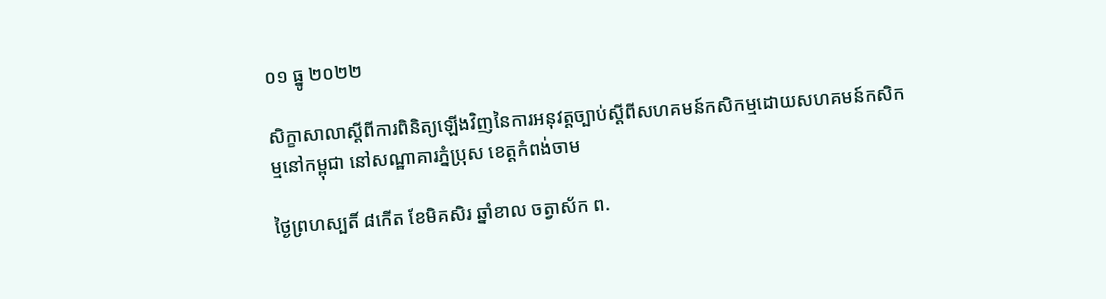០១ ធ្នូ ២០២២

សិក្ខាសាលាស្តីពីការពិនិត្យឡើងវិញនៃការអនុវត្តច្បាប់ស្តីពីសហគមន៍កសិកម្មដោយសហគមន៍កសិកម្មនៅកម្ពុជា នៅសណ្ឋាគារភ្នំប្រុស ខេត្តកំពង់ចាម

ថ្ងៃព្រហស្បតិ៍ ៨កើត ខែមិគសិរ ឆ្នាំខាល ចត្វាស័ក ព.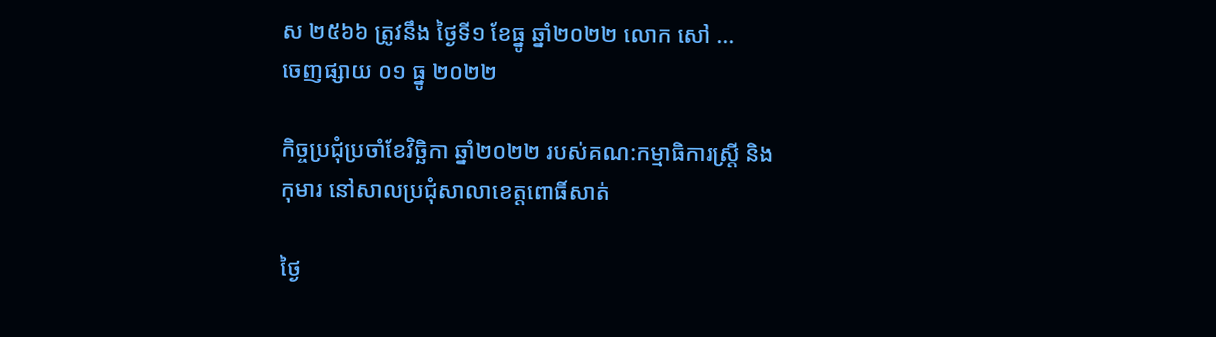ស ២៥៦៦ ត្រូវនឹង ថ្ងៃទី១ ខែធ្នូ ឆ្នាំ២០២២ លោក សៅ ...
ចេញផ្សាយ ០១ ធ្នូ ២០២២

កិច្ចប្រជុំប្រចាំខែវិច្ឆិកា ឆ្នាំ២០២២ របស់គណ:កម្មាធិការស្រ្តី និងកុមារ នៅសាលប្រជុំសាលាខេត្តពោធិ៍សាត់

ថ្ងៃ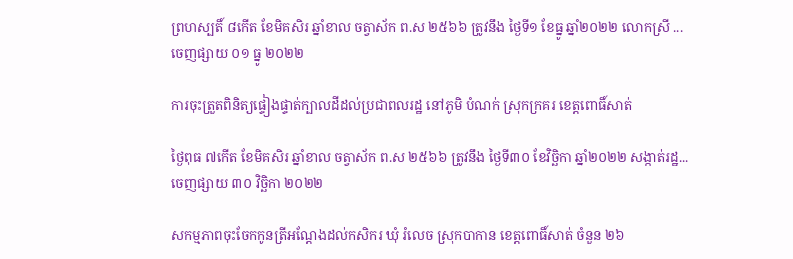ព្រហស្បតិ៍ ៨កើត ខែមិគសិរ ឆ្នាំខាល ចត្វាស័ក ព.ស ២៥៦៦ ត្រូវនឹង ថ្ងៃទី១ ខែធ្នូ ឆ្នាំ២០២២ លោកស្រី ...
ចេញផ្សាយ ០១ ធ្នូ ២០២២

ការចុះត្រួតពិនិត្យផ្ទៀងផ្ទាត់ក្បាលដីដល់ប្រជាពលរដ្ឋ នៅភូមិ បំណក់ ស្រុកក្រគរ ខេត្តពោធិ៍សាត់

ថ្ងៃពុធ ៧កើត ខែមិគសិរ ឆ្នាំខាល ចត្វាស័ក ព.ស ២៥៦៦ ត្រូវនឹង ថ្ងៃទី៣០ ខែវិច្ឆិកា ឆ្នាំ២០២២ សង្កាត់រដ្ឋ...
ចេញផ្សាយ ៣០ វិច្ឆិកា ២០២២

សកម្មភាពចុះចែកកូនត្រីអណ្ដែងដល់កសិករ ឃុំ រំលេច ស្រុកបាកាន ខេត្ដពោធិ៍សាត់ ចំនួន ២៦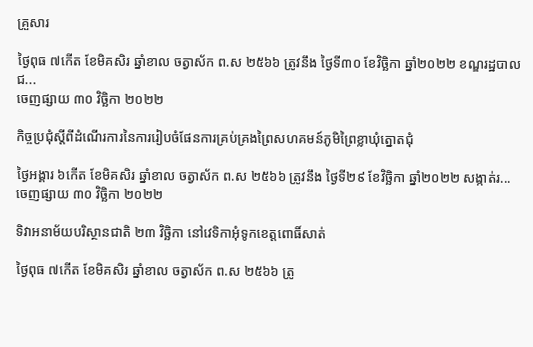គ្រួសារ

ថ្ងៃពុធ ៧កើត ខែមិគសិរ ឆ្នាំខាល ចត្វាស័ក ព.ស ២៥៦៦ ត្រូវនឹង ថ្ងៃទី៣០ ខែវិច្ឆិកា ឆ្នាំ២០២២ ខណ្ឌរដ្ឋបាលជ...
ចេញផ្សាយ ៣០ វិច្ឆិកា ២០២២

កិច្ចប្រជុំស្តីពីដំណើរការនៃការរៀបចំផែនការគ្រប់គ្រងព្រៃសហគមន៍ភូមិព្រៃខ្លាឃុំត្នោតជុំ

ថ្ងៃអង្គារ ៦កើត ខែមិគសិរ ឆ្នាំខាល ចត្វាស័ក ព.ស ២៥៦៦ ត្រូវនឹង ថ្ងៃទី២៩ ខែវិច្ឆិកា ឆ្នាំ២០២២ សង្កាត់រ...
ចេញផ្សាយ ៣០ វិច្ឆិកា ២០២២

ទិវាអនាម័យបរិស្ថានជាតិ ២៣ វិច្ឆិកា នៅវេទិកាអុំទូកខេត្តពោធិ៍សាត់

ថ្ងៃពុធ ៧កើត ខែមិគសិរ ឆ្នាំខាល ចត្វាស័ក ព.ស ២៥៦៦ ត្រូ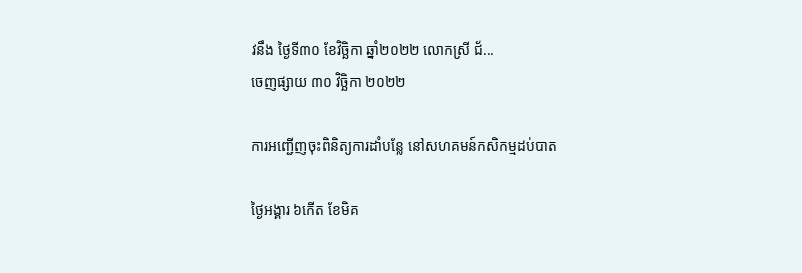វនឹង ថ្ងៃទី៣០ ខែវិច្ឆិកា ឆ្នាំ២០២២ លោកស្រី ជ័...
ចេញផ្សាយ ៣០ វិច្ឆិកា ២០២២

ការអញ្ជេីញចុះពិនិត្យការដាំបន្លែ នៅសហគមន៍កសិកម្មដប់បាត

ថ្ងៃអង្គារ ៦កើត ខែមិគ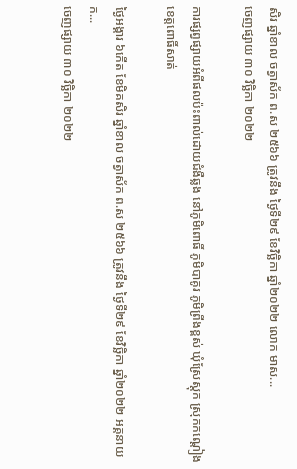សិរ ឆ្នាំខាល ចត្វាស័ក ព.ស ២៥៦៦ ត្រូវនឹង ថ្ងៃទី២៩ ខែវិច្ឆិកា ឆ្នាំ២០២២ លោក មាស...
ចេញផ្សាយ ៣០ វិច្ឆិកា ២០២២

ការផ្សព្វផ្សាយអំពីផលប៉ះពាល់ដោយជំងឺឆ្លង នៅភូមិពោធិ៍ ភូមិបាគូរ ភូមិព្រីងខ្ពស់ ឃុំស្រែស្តុក ស្រុកកណ្តៀង ខេត្តពោធិ៍សាត់

ថ្ងៃអង្គារ ៦កើត ខែមិគសិរ ឆ្នាំខាល ចត្វាស័ក ព.ស ២៥៦៦ ត្រូវនឹង ថ្ងៃទី២៩ ខែវិច្ឆិកា ឆ្នាំ២០២២ អគ្គនាយក...
ចេញផ្សាយ ៣០ វិច្ឆិកា ២០២២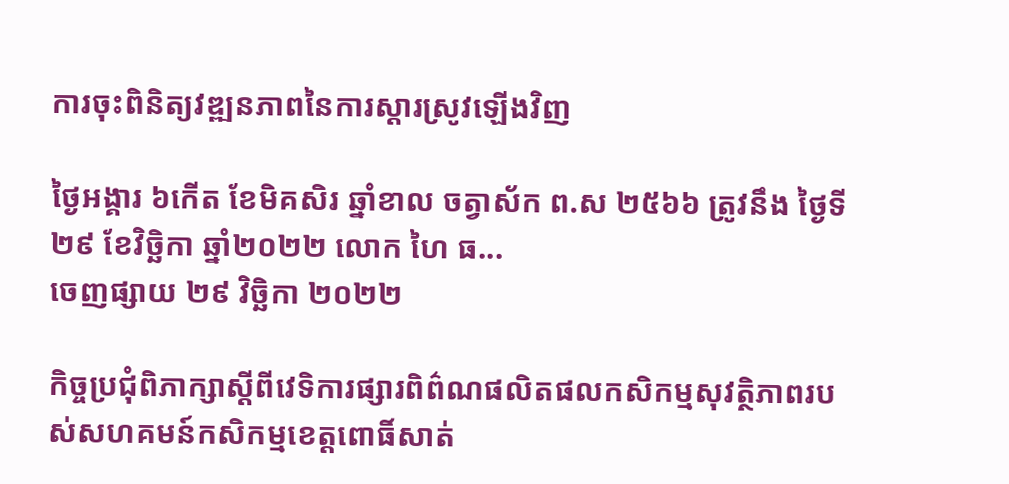ការចុះពិនិត្យវឌ្ឍនភាពនៃការស្តារស្រូវឡេីងវិញ

ថ្ងៃអង្គារ ៦កើត ខែមិគសិរ ឆ្នាំខាល ចត្វាស័ក ព.ស ២៥៦៦ ត្រូវនឹង ថ្ងៃទី២៩ ខែវិច្ឆិកា ឆ្នាំ២០២២ លោក ហៃ ធ...
ចេញផ្សាយ ២៩ វិច្ឆិកា ២០២២

កិច្ចប្រជុំពិភាក្សាស្តីពីវេទិការផ្សារពិព៌ណផលិតផលកសិកម្មសុវត្ថិភាពរបស់សហគមន៍កសិកម្មខេត្តពោធិ៍សាត់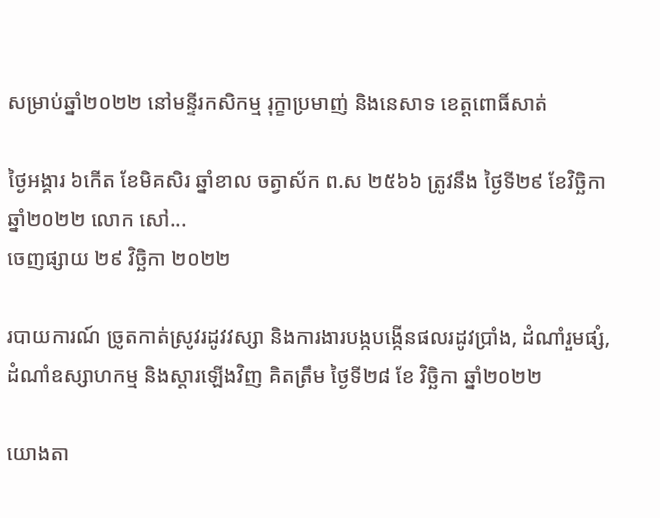សម្រាប់ឆ្នាំ២០២២ នៅមន្ទីរកសិកម្ម រុក្ខាប្រមាញ់ និងនេសាទ ខេត្តពោធិ៍សាត់

ថ្ងៃអង្គារ ៦កើត ខែមិគសិរ ឆ្នាំខាល ចត្វាស័ក ព.ស ២៥៦៦ ត្រូវនឹង ថ្ងៃទី២៩ ខែវិច្ឆិកា ឆ្នាំ២០២២ លោក សៅ...
ចេញផ្សាយ ២៩ វិច្ឆិកា ២០២២

របាយការណ៍ ច្រូតកាត់ស្រូវរដូវវស្សា និងការងារបង្កបង្កើនផលរដូវប្រាំង, ដំណាំរួមផ្សំ, ដំណាំឧស្សាហកម្ម និងស្ដារឡេីងវិញ គិតត្រឹម ថ្ងៃទី២៨ ខែ វិច្ឆិកា ឆ្នាំ២០២២

យោងតា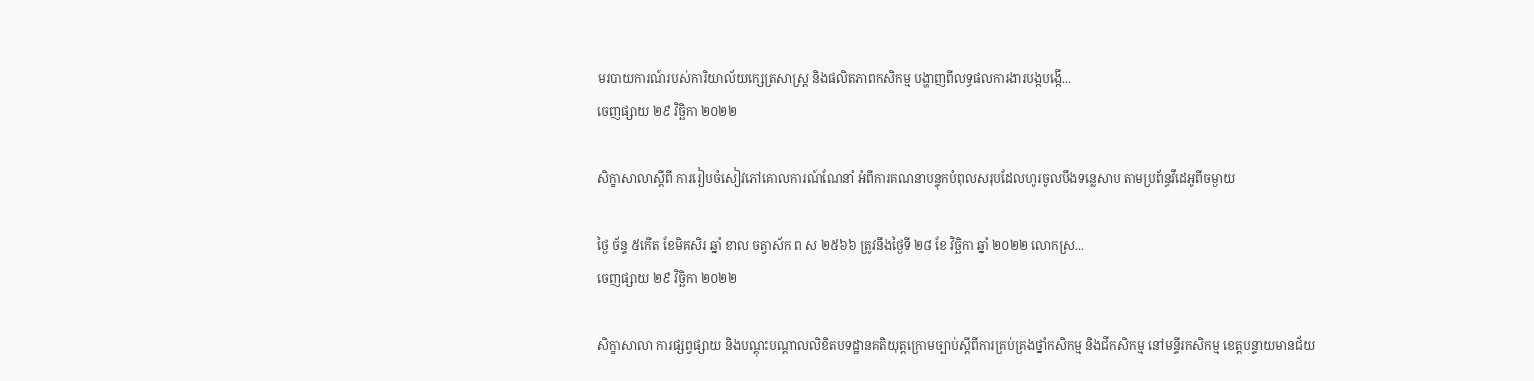មរបាយការណ៍របស់ការិយាល័យក្សេត្រសាស្រ្ត និងផលិតភាពកសិកម្ម បង្ហាញពីលទ្ធផលការងារបង្កបង្កេី...
ចេញផ្សាយ ២៩ វិច្ឆិកា ២០២២

សិក្ខាសាលាស្តីពី ការរៀបចំសៀវភៅគោលការណ៍ណែនាំ អំពីការគណនាបន្ទុកបំពុលសរុបដែលហូរចូលបឹងទន្លេសាប តាមប្រព័ន្ធវីដេអូពីចម្ងាយ

ថ្ងៃ ច័ន្ទ ៥កើត ខែមិគសិរ ឆ្នាំ ខាល ចត្វាស័ក ព ស ២៥៦៦ ត្រូវនឹងថ្ងៃទី ២៨ ខែ វិច្ឆិកា ឆ្នាំ ២០២២ លោកស្រ...
ចេញផ្សាយ ២៩ វិច្ឆិកា ២០២២

សិក្ខាសាលា ការផ្សព្វផ្សាយ និងបណ្តុះបណ្តាលលិខិតបទដ្ឋានគតិយុត្តក្រោមច្បាប់ស្តីពីការគ្រប់គ្រងថ្នាំកសិកម្ម និងជីកសិកម្ម នៅមន្ទីរកសិកម្ម ខេត្តបន្ទាយមានជ័យ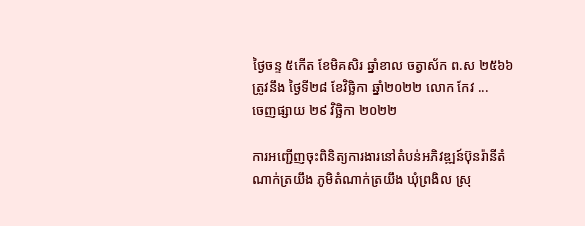ថ្ងៃចន្ទ ៥កើត ខែមិគសិរ ឆ្នាំខាល ចត្វាស័ក ព.ស ២៥៦៦ ត្រូវនឹង ថ្ងៃទី២៨ ខែវិច្ឆិកា ឆ្នាំ២០២២ លោក កែវ ...
ចេញផ្សាយ ២៩ វិច្ឆិកា ២០២២

ការអញ្ជើញចុះពិនិត្យការងារនៅតំបន់អភិវឌ្ឍន៍ប៊ុនរ៉ានីតំណាក់ត្រយឹង ភូមិតំណាក់ត្រយឹង ឃុំព្រងិល ស្រុ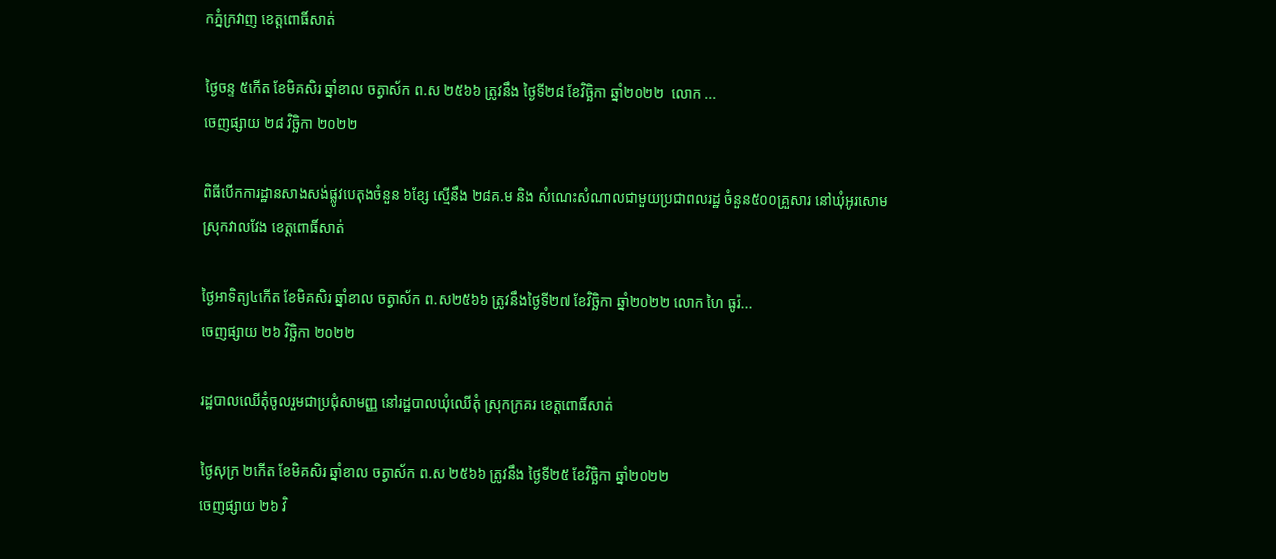កភ្នំក្រវាញ ខេត្តពោធិ៍សាត់

ថ្ងៃចន្ទ ៥កើត ខែមិគសិរ ឆ្នាំខាល ចត្វាស័ក ព.ស ២៥៦៦ ត្រូវនឹង ថ្ងៃទី២៨ ខែវិច្ឆិកា ឆ្នាំ២០២២  លោក ...
ចេញផ្សាយ ២៨ វិច្ឆិកា ២០២២

ពិធីបើកការដ្ឋានសាងសង់ផ្លូវបេតុងចំនួន ៦ខ្សែ ស្មើនឹង ២៨គ.ម និង សំណេះសំណាលជាមួយប្រជាពលរដ្ឋ ចំនួន៥០០គ្រួសារ នៅឃុំអូរសោម ស្រុកវាលវែង ខេត្តពោធិ៍សាត់

ថ្ងៃអាទិត្យ៤កើត ខែមិគសិរ ឆ្នាំខាល ចត្វាស័ក ព.ស២៥៦៦ ត្រូវនឹងថ្ងៃទី២៧ ខែវិច្ឆិកា ឆ្នាំ២០២២ លោក ហៃ ធូរ៉...
ចេញផ្សាយ ២៦ វិច្ឆិកា ២០២២

រដ្ឋបាលឈេីតុំចូលរួមជាប្រជុំសាមញ្ញ នៅរដ្ឋបាលឃុំឈេីតុំ ស្រុកក្រគរ ខេត្តពោធិ៍សាត់

ថ្ងៃសុក្រ ២កើត ខែមិគសិរ ឆ្នាំខាល ចត្វាស័ក ព.ស ២៥៦៦ ត្រូវនឹង ថ្ងៃទី២៥ ខែវិច្ឆិកា ឆ្នាំ២០២២
ចេញផ្សាយ ២៦ វិ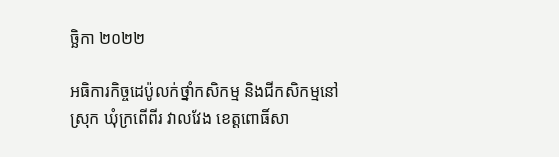ច្ឆិកា ២០២២

អធិការកិច្ចដេប៉ូលក់ថ្នាំកសិកម្ម និងជីកសិកម្មនៅស្រុក ឃុំក្រពេីពីរ វាលវែង ខេត្តពោធិ៍សា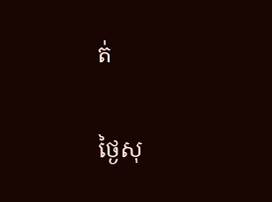ត់

ថ្ងៃសុ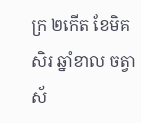ក្រ ២កើត ខែមិគសិរ ឆ្នាំខាល ចត្វាស័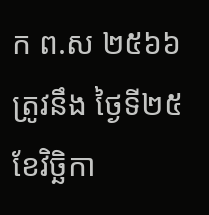ក ព.ស ២៥៦៦ ត្រូវនឹង ថ្ងៃទី២៥ ខែវិច្ឆិកា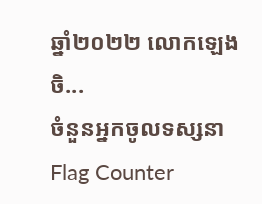ឆ្នាំ២០២២ លោកឡេង ចិ...
ចំនួនអ្នកចូលទស្សនា
Flag Counter